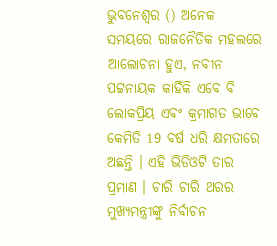ଭୁବନେଶ୍ବର () ଅନେକ ସମୟରେ ରାଜନୈତିକ ମହଲରେ ଆଲୋଚନା ହୁଏ, ନବୀନ ପଟ୍ଟନାୟକ କାହିଁକି ଏବେ ବି ଲୋକପ୍ରିୟ ଏବଂ କ୍ରମାଗତ ଭାବେ କେମିତି 19 ବର୍ଷ ଧରି କ୍ଷମତାରେ ଅଛନ୍ତି । ଏହି ଭିଡିଓଟି ତାର ପ୍ରମାଣ । ଚାରି ଚାରି ଥରର ମୁଖ୍ୟମନ୍ତ୍ରୀଙ୍କୁ ନିର୍ବାଚନ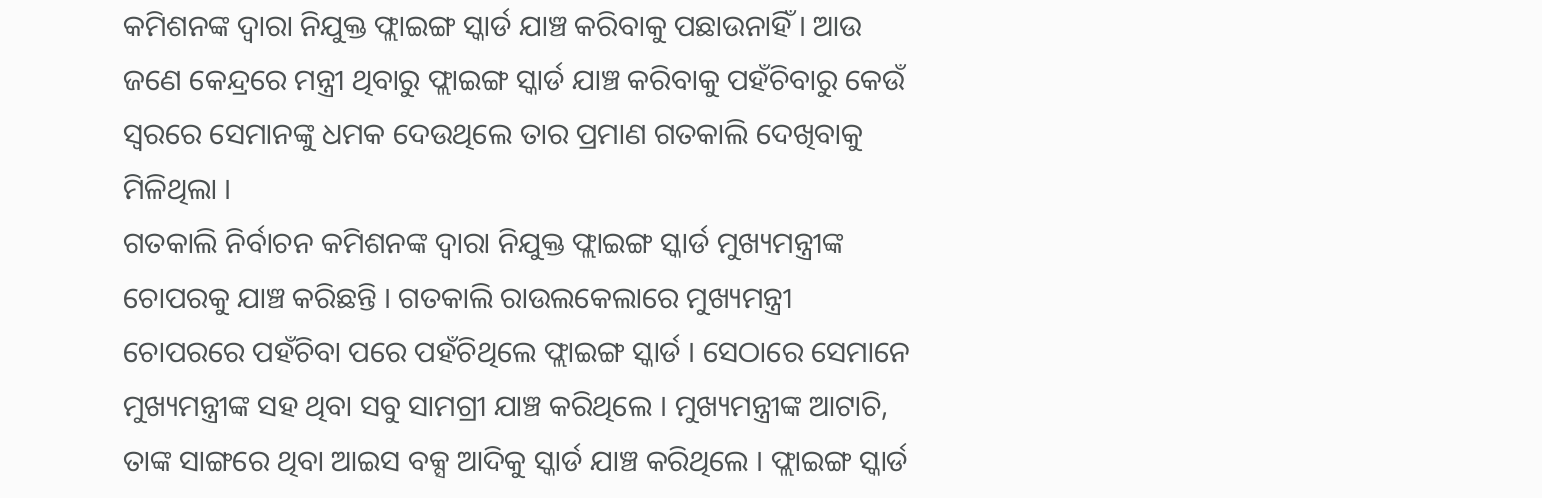କମିଶନଙ୍କ ଦ୍ବାରା ନିଯୁକ୍ତ ଫ୍ଲାଇଙ୍ଗ ସ୍କାର୍ଡ ଯାଞ୍ଚ କରିବାକୁ ପଛାଉନାହିଁ । ଆଉ ଜଣେ କେନ୍ଦ୍ରରେ ମନ୍ତ୍ରୀ ଥିବାରୁ ଫ୍ଲାଇଙ୍ଗ ସ୍କାର୍ଡ ଯାଞ୍ଚ କରିବାକୁ ପହଁଚିବାରୁ କେଉଁ ସ୍ବରରେ ସେମାନଙ୍କୁ ଧମକ ଦେଉଥିଲେ ତାର ପ୍ରମାଣ ଗତକାଲି ଦେଖିବାକୁ ମିଳିଥିଲା ।
ଗତକାଲି ନିର୍ବାଚନ କମିଶନଙ୍କ ଦ୍ବାରା ନିଯୁକ୍ତ ଫ୍ଲାଇଙ୍ଗ ସ୍କାର୍ଡ ମୁଖ୍ୟମନ୍ତ୍ରୀଙ୍କ ଚୋପରକୁ ଯାଞ୍ଚ କରିଛନ୍ତି । ଗତକାଲି ରାଉଲକେଲାରେ ମୁଖ୍ୟମନ୍ତ୍ରୀ ଚୋପରରେ ପହଁଚିବା ପରେ ପହଁଚିଥିଲେ ଫ୍ଲାଇଙ୍ଗ ସ୍କାର୍ଡ । ସେଠାରେ ସେମାନେ ମୁଖ୍ୟମନ୍ତ୍ରୀଙ୍କ ସହ ଥିବା ସବୁ ସାମଗ୍ରୀ ଯାଞ୍ଚ କରିଥିଲେ । ମୁଖ୍ୟମନ୍ତ୍ରୀଙ୍କ ଆଟାଚି, ତାଙ୍କ ସାଙ୍ଗରେ ଥିବା ଆଇସ ବକ୍ସ ଆଦିକୁ ସ୍କାର୍ଡ ଯାଞ୍ଚ କରିଥିଲେ । ଫ୍ଲାଇଙ୍ଗ ସ୍କାର୍ଡ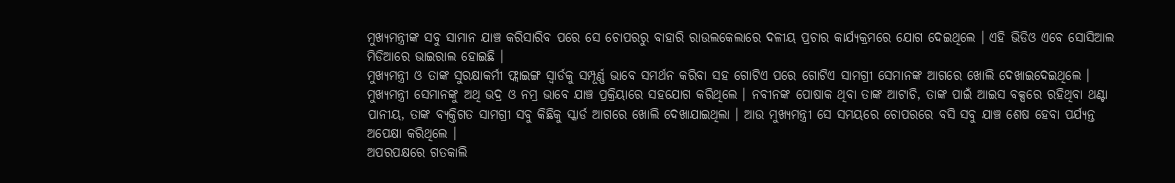ମୁଖ୍ୟମନ୍ତ୍ରୀଙ୍କ ସବୁ ସାମାନ ଯାଞ୍ଚ କରିସାରିବ ପରେ ସେ ଚୋପରରୁ ବାହାରି ରାଉଲକେଲାରେ ଦଳୀୟ ପ୍ରଚାର କାର୍ଯ୍ୟକ୍ରମରେ ଯୋଗ ଦେଇଥିଲେ । ଏହି ଭିଡିଓ ଏବେ ସୋସିଆଲ ମିଡିଆରେ ଭାଇରାଲ ହୋଇଛି ।
ମୁଖ୍ୟମନ୍ତ୍ରୀ ଓ ତାଙ୍କ ସୁରକ୍ଷାକର୍ମୀ ଫ୍ଲାଇଙ୍ଗ ସ୍ବାର୍ଡକୁ ସମ୍ପୂର୍ଣ୍ଣ ଭାବେ ସମର୍ଥନ କରିବା ସହ ଗୋଟିଏ ପରେ ଗୋଟିଏ ସାମଗ୍ରୀ ସେମାନଙ୍କ ଆଗରେ ଖୋଲି ଦେଖାଇଦେଇଥିଲେ । ମୁଖ୍ୟମନ୍ତ୍ରୀ ସେମାନଙ୍କୁ ଅଥି ଭଦ୍ର ଓ ନମ୍ର ଭାବେ ଯାଞ୍ଚ ପ୍ରକ୍ରିୟାରେ ସହଯୋଗ କରିଥିଲେ । ନବୀନଙ୍କ ପୋଷାକ ଥିବା ତାଙ୍କ ଆଟାଚି, ତାଙ୍କ ପାଇଁ ଆଇସ ବକ୍ସରେ ରହିଥିବା ଥଣ୍ଟା ପାନୀୟ, ତାଙ୍କ ବ୍ୟକ୍ତିଗତ ସାମଗ୍ରୀ ସବୁ କିଛିକୁ ସ୍କାର୍ଡ ଆଗରେ ଖୋଲି ଦେଖାଯାଇଥିଲା । ଆଉ ମୁଖ୍ୟମନ୍ତ୍ରୀ ସେ ସମୟରେ ଚୋପରରେ ବସି ସବୁ ଯାଞ୍ଚ ଶେଷ ହେବା ପର୍ଯ୍ୟନ୍ତ ଅପେକ୍ଷା କରିଥିଲେ ।
ଅପରପକ୍ଷରେ ଗତକାଲି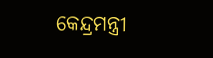କେନ୍ଦ୍ରମନ୍ତ୍ରୀ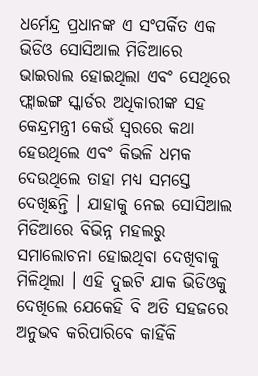ଧର୍ମେନ୍ଦ୍ର ପ୍ରଧାନଙ୍କ ଏ ସଂପର୍କିତ ଏକ ଭିଡିଓ ସୋସିଆଲ ମିଡିଆରେ ଭାଇରାଲ ହୋଇଥିଲା ଏବଂ ସେଥିରେ ଫ୍ଲାଇଙ୍ଗ ସ୍କାର୍ଡର ଅଧିକାରୀଙ୍କ ସହ କେନ୍ଦ୍ରମନ୍ତ୍ରୀ କେଉଁ ସ୍ବରରେ କଥା ହେଉଥିଲେ ଏବଂ କିଭଳି ଧମକ ଦେଉଥିଲେ ତାହା ମଧ୍ୟ ସମସ୍ତେ ଦେଖିଛନ୍ତି । ଯାହାକୁ ନେଇ ସୋସିଆଲ ମିଡିଆରେ ବିଭିନ୍ନ ମହଲରୁ ସମାଲୋଚନା ହୋଇଥିବା ଦେଖିବାକୁ ମିଳିଥିଲା । ଏହି ଦୁଇଟି ଯାକ ଭିଡିଓକୁ ଦେଖିଲେ ଯେକେହି ବି ଅତି ସହଜରେ ଅନୁଭବ କରିପାରିବେ କାହିଁକି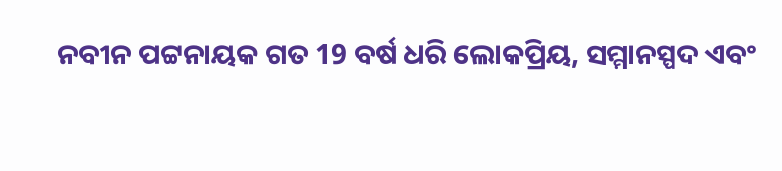ନବୀନ ପଟ୍ଟନାୟକ ଗତ 19 ବର୍ଷ ଧରି ଲୋକପ୍ରିୟ, ସମ୍ମାନସ୍ପଦ ଏବଂ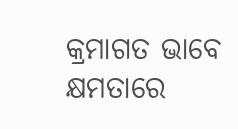କ୍ରମାଗତ ଭାବେ କ୍ଷମତାରେ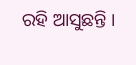ରହି ଆସୁଛନ୍ତି ।